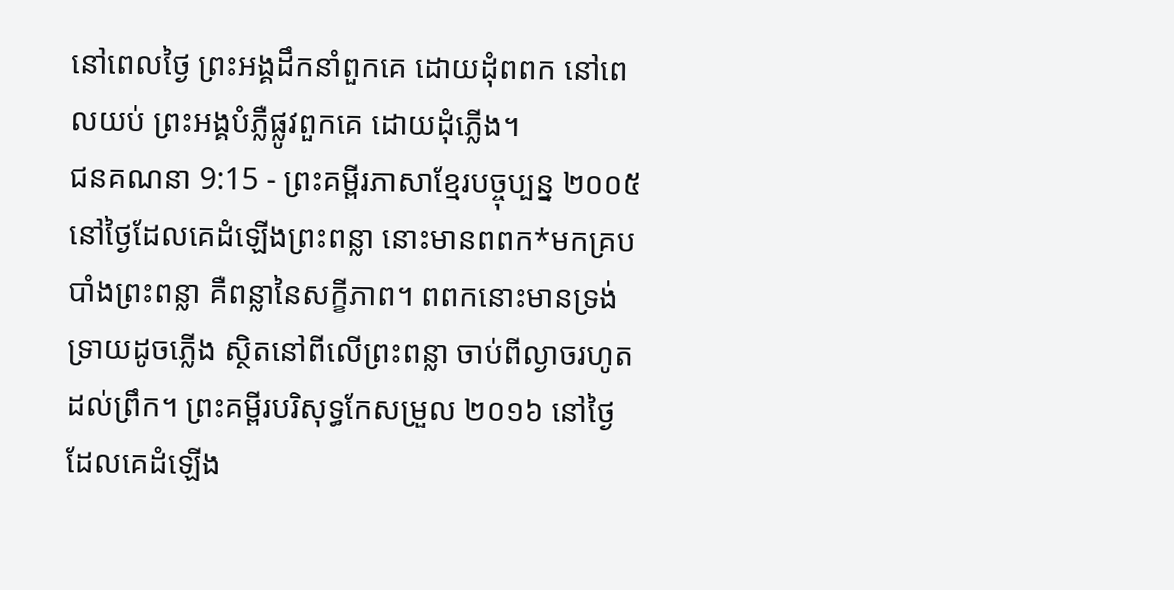នៅពេលថ្ងៃ ព្រះអង្គដឹកនាំពួកគេ ដោយដុំពពក នៅពេលយប់ ព្រះអង្គបំភ្លឺផ្លូវពួកគេ ដោយដុំភ្លើង។
ជនគណនា 9:15 - ព្រះគម្ពីរភាសាខ្មែរបច្ចុប្បន្ន ២០០៥ នៅថ្ងៃដែលគេដំឡើងព្រះពន្លា នោះមានពពក*មកគ្របបាំងព្រះពន្លា គឺពន្លានៃសក្ខីភាព។ ពពកនោះមានទ្រង់ទ្រាយដូចភ្លើង ស្ថិតនៅពីលើព្រះពន្លា ចាប់ពីល្ងាចរហូតដល់ព្រឹក។ ព្រះគម្ពីរបរិសុទ្ធកែសម្រួល ២០១៦ នៅថ្ងៃដែលគេដំឡើង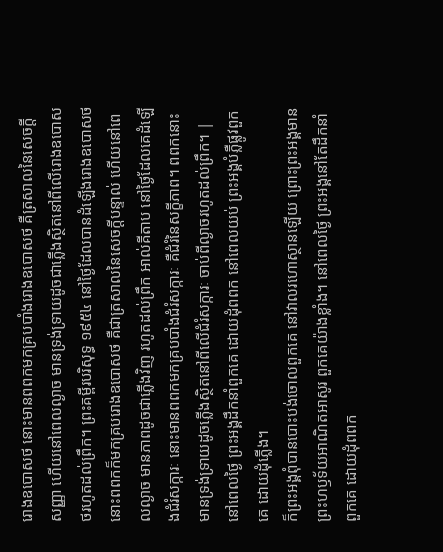រោងឧបោសថ នោះមានពពកមកគ្របបាំងរោងឧបោសថ គឺត្រសាលនៃសេចក្ដីសញ្ញា ហើយនៅពេលល្ងាច មានទ្រង់ទ្រាយដូចជាភ្លើងស្ថិតនៅពីលើរោងឧបោសថរហូតដល់ព្រឹក។ ព្រះគម្ពីរបរិសុទ្ធ ១៩៥៤ នៅថ្ងៃដែលបានដំឡើងរោងឧបោសថ នោះពពកក៏មកគ្របរោងឧបោសថ គឺជាត្រសាលនៃសេចក្ដីបន្ទាល់ ហើយនៅពេលល្ងាច មានភាពដូចជាភ្លើងវិញ រហូតដល់ព្រឹក អាល់គីតាប នៅថ្ងៃដែលគេដំឡើងជំរំសក្ការៈ នោះមានពពកមកគ្របបាំងជំរំសក្ការៈ គឺជំរំនៃសក្ខីភាព។ ពពកនោះមានទ្រង់ទ្រាយដូចភ្លើងស្ថិតនៅពីលើជំរំសក្ការៈ ចាប់ពីល្ងាចរហូតដល់ព្រឹក។ |
នៅពេលថ្ងៃ ព្រះអង្គដឹកនាំពួកគេ ដោយដុំពពក នៅពេលយប់ ព្រះអង្គបំភ្លឺផ្លូវពួកគេ ដោយដុំភ្លើង។
ក៏ព្រះអង្គពុំបានបោះបង់ចោលពួកគេ នៅវាលរហោស្ថានឡើយ ព្រោះព្រះអង្គមានព្រះហឫទ័យអាណិតអាសូរ ពួកគេយ៉ាងខ្លាំង។ នៅពេលថ្ងៃ ព្រះអង្គនៅតែដឹកនាំពួកគេ ដោយដុំពពក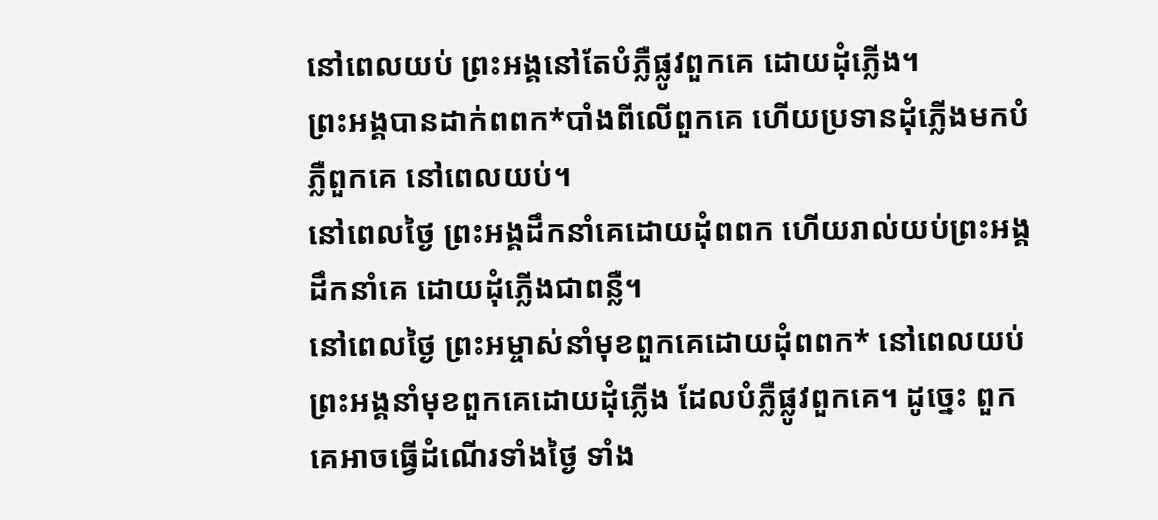នៅពេលយប់ ព្រះអង្គនៅតែបំភ្លឺផ្លូវពួកគេ ដោយដុំភ្លើង។
ព្រះអង្គបានដាក់ពពក*បាំងពីលើពួកគេ ហើយប្រទានដុំភ្លើងមកបំភ្លឺពួកគេ នៅពេលយប់។
នៅពេលថ្ងៃ ព្រះអង្គដឹកនាំគេដោយដុំពពក ហើយរាល់យប់ព្រះអង្គដឹកនាំគេ ដោយដុំភ្លើងជាពន្លឺ។
នៅពេលថ្ងៃ ព្រះអម្ចាស់នាំមុខពួកគេដោយដុំពពក* នៅពេលយប់ ព្រះអង្គនាំមុខពួកគេដោយដុំភ្លើង ដែលបំភ្លឺផ្លូវពួកគេ។ ដូច្នេះ ពួកគេអាចធ្វើដំណើរទាំងថ្ងៃ ទាំង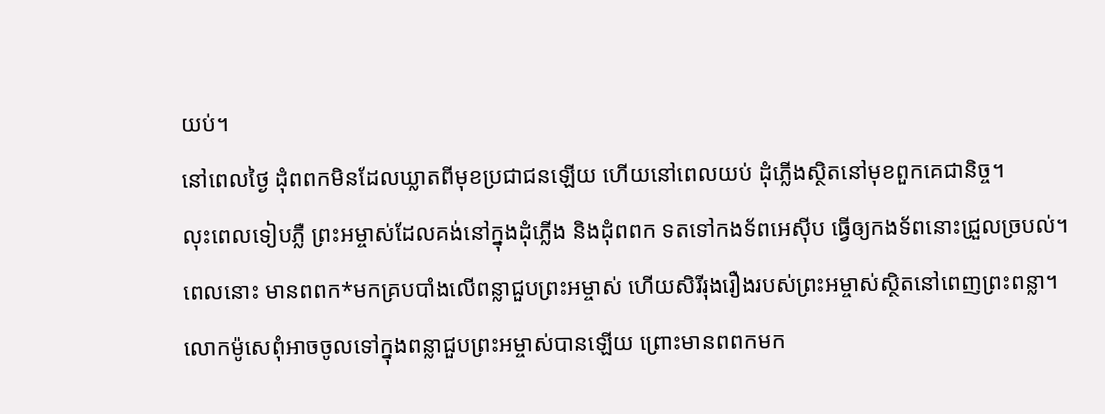យប់។
នៅពេលថ្ងៃ ដុំពពកមិនដែលឃ្លាតពីមុខប្រជាជនឡើយ ហើយនៅពេលយប់ ដុំភ្លើងស្ថិតនៅមុខពួកគេជានិច្ច។
លុះពេលទៀបភ្លឺ ព្រះអម្ចាស់ដែលគង់នៅក្នុងដុំភ្លើង និងដុំពពក ទតទៅកងទ័ពអេស៊ីប ធ្វើឲ្យកងទ័ពនោះជ្រួលច្របល់។
ពេលនោះ មានពពក*មកគ្របបាំងលើពន្លាជួបព្រះអម្ចាស់ ហើយសិរីរុងរឿងរបស់ព្រះអម្ចាស់ស្ថិតនៅពេញព្រះពន្លា។
លោកម៉ូសេពុំអាចចូលទៅក្នុងពន្លាជួបព្រះអម្ចាស់បានឡើយ ព្រោះមានពពកមក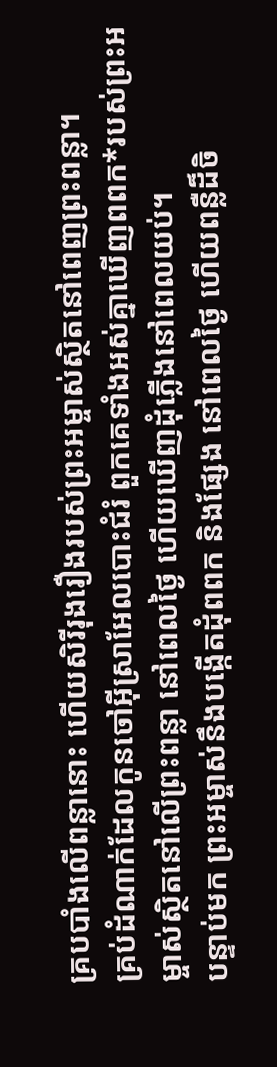គ្របបាំងលើពន្លានោះ ហើយសិរីរុងរឿងរបស់ព្រះអម្ចាស់ស្ថិតនៅពេញព្រះពន្លា។
គ្រប់ដំណាក់ដែលកូនចៅអ៊ីស្រាអែលបោះជំរំ ពួកគេទាំងអស់គ្នាឃើញពពក*របស់ព្រះអម្ចាស់ស្ថិតនៅលើព្រះពន្លា នៅពេលថ្ងៃ ហើយឃើញដុំភ្លើងនៅពេលយប់។
បន្ទាប់មក ព្រះអម្ចាស់នឹងបង្កើតដុំពពក និងផ្សែង នៅពេលថ្ងៃ ហើយពន្លឺដ៏ចិ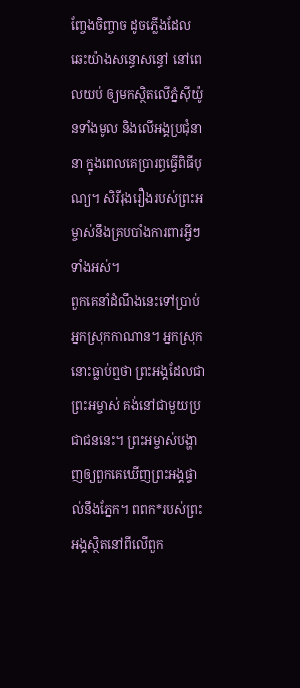ញ្ចែងចិញ្ចាច ដូចភ្លើងដែលឆេះយ៉ាងសន្ធោសន្ធៅ នៅពេលយប់ ឲ្យមកស្ថិតលើភ្នំស៊ីយ៉ូនទាំងមូល និងលើអង្គប្រជុំនានា ក្នុងពេលគេប្រារព្ធធ្វើពិធីបុណ្យ។ សិរីរុងរឿងរបស់ព្រះអម្ចាស់នឹងគ្របបាំងការពារអ្វីៗទាំងអស់។
ពួកគេនាំដំណឹងនេះទៅប្រាប់អ្នកស្រុកកាណាន។ អ្នកស្រុកនោះធ្លាប់ឮថា ព្រះអង្គដែលជាព្រះអម្ចាស់ គង់នៅជាមួយប្រជាជននេះ។ ព្រះអម្ចាស់បង្ហាញឲ្យពួកគេឃើញព្រះអង្គផ្ទាល់នឹងភ្នែក។ ពពក*របស់ព្រះអង្គស្ថិតនៅពីលើពួក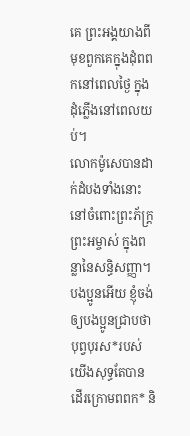គេ ព្រះអង្គយាងពីមុខពួកគេក្នុងដុំពពកនៅពេលថ្ងៃ ក្នុងដុំភ្លើងនៅពេលយប់។
លោកម៉ូសេបានដាក់ដំបងទាំងនោះ នៅចំពោះព្រះភ័ក្ត្រព្រះអម្ចាស់ ក្នុងពន្លានៃសន្ធិសញ្ញា។
បងប្អូនអើយ ខ្ញុំចង់ឲ្យបងប្អូនជ្រាបថា បុព្វបុរស*របស់យើងសុទ្ធតែបានដើរក្រោមពពក* និ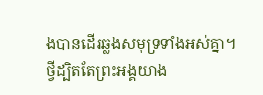ងបានដើរឆ្លងសមុទ្រទាំងអស់គ្នា។
ថ្វីដ្បិតតែព្រះអង្គយាង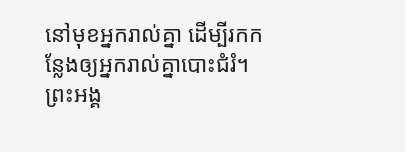នៅមុខអ្នករាល់គ្នា ដើម្បីរកកន្លែងឲ្យអ្នករាល់គ្នាបោះជំរំ។ ព្រះអង្គ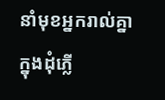នាំមុខអ្នករាល់គ្នាក្នុងដុំភ្លើ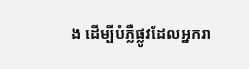ង ដើម្បីបំភ្លឺផ្លូវដែលអ្នករា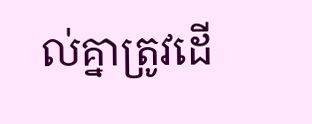ល់គ្នាត្រូវដើ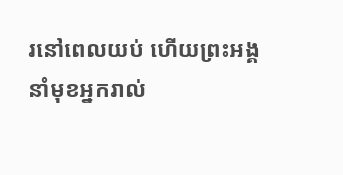រនៅពេលយប់ ហើយព្រះអង្គនាំមុខអ្នករាល់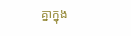គ្នាក្នុង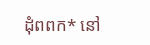ដុំពពក* នៅ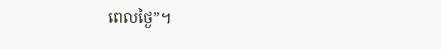ពេលថ្ងៃ”។